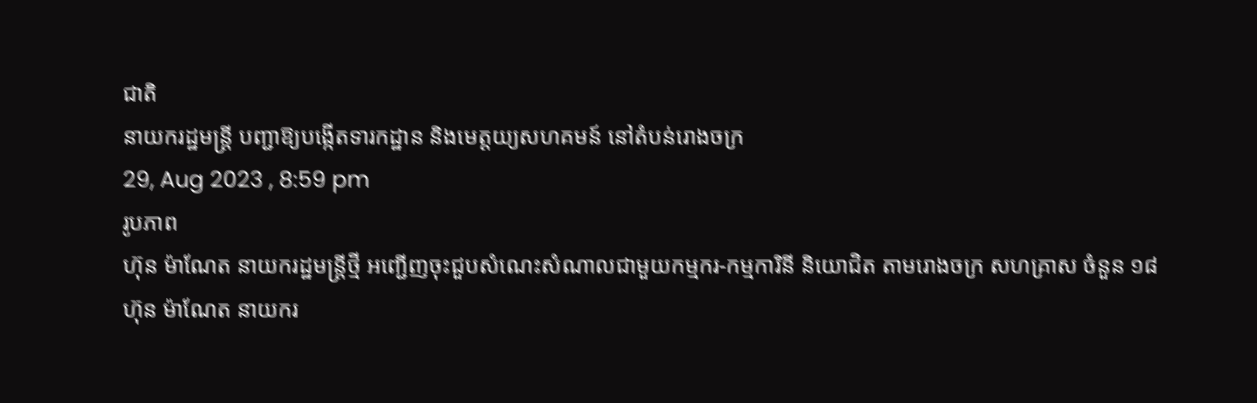ជាតិ
នាយករដ្ឋមន្ត្រី បញ្ជាឱ្យបង្កើតទារកដ្ឋាន និងមេត្តយ្យសហគមន៍ នៅតំបន់រោងចក្រ
29, Aug 2023 , 8:59 pm
រូបភាព
ហ៊ុន ម៉ាណែត នាយករដ្ឋមន្រ្ដីថ្មី អញ្ជើញចុះជួបសំណេះសំណាលជាមួយកម្មករ-កម្មការិនី និយោជិត តាមរោងចក្រ សហគ្រាស ចំនួន ១៨
ហ៊ុន ម៉ាណែត នាយករ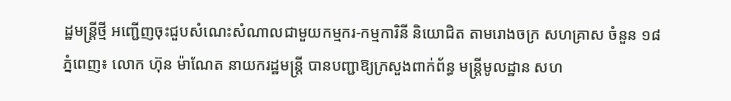ដ្ឋមន្រ្ដីថ្មី អញ្ជើញចុះជួបសំណេះសំណាលជាមួយកម្មករ-កម្មការិនី និយោជិត តាមរោងចក្រ សហគ្រាស ចំនួន ១៨
ភ្នំពេញ៖ លោក ហ៊ុន ម៉ាណែត នាយករដ្ឋមន្ត្រី បានបញ្ជាឱ្យក្រសួងពាក់ព័ន្ធ មន្ត្រីមូលដ្ឋាន សហ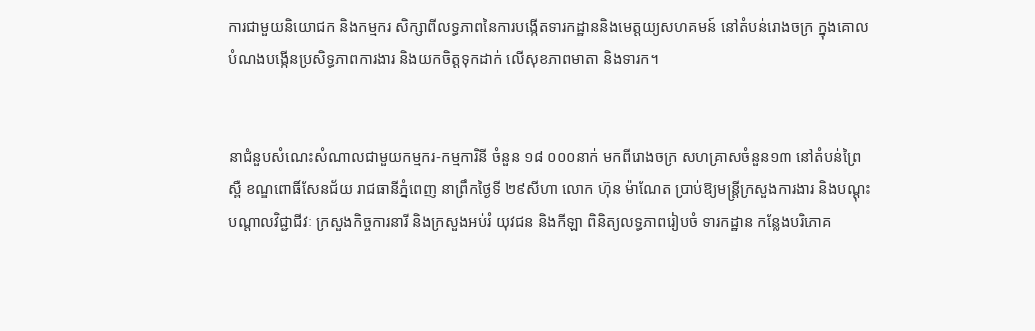ការជាមួយនិយោជក និងកម្មករ សិក្សាពីលទ្ធភាពនៃការបង្កើតទារកដ្ឋាននិងមេត្តយ្យសហគមន៍ នៅតំបន់រោងចក្រ ក្នុងគោលបំណងបង្កើនប្រសិទ្ធភាពការងារ និងយកចិត្តទុកដាក់ លើសុខភាពមាតា និងទារក។


នាជំនួបសំណេះសំណាលជាមួយកម្មករ-កម្មការិនី ចំនួន ១៨ ០០០នាក់ មកពីរោងចក្រ សហគ្រាសចំនួន១៣ នៅតំបន់ព្រៃស្ពឺ ខណ្ឌពោធិ៍សែនជ័យ រាជធានីភ្នំពេញ នាព្រឹកថ្ងៃទី ២៩សីហា លោក ហ៊ុន ម៉ាណែត ប្រាប់ឱ្យមន្ត្រីក្រសួងការងារ និងបណ្ដុះបណ្ដាលវិជ្ជាជីវៈ ក្រសួងកិច្ចការនារី និងក្រសួងអប់រំ យុវជន និងកីឡា ពិនិត្យលទ្ធភាពរៀបចំ ទារកដ្ឋាន កន្លែងបរិភោគ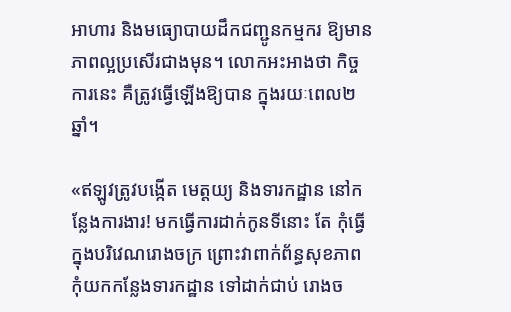អាហារ និងមធ្យោបាយដឹកជញ្ជូនកម្មករ ឱ្យមានភាពល្អប្រសើរជាងមុន។ លោកអះអាងថា កិច្ចការនេះ គឺត្រូវធ្វើឡើងឱ្យបាន ក្នុងរយៈពេល២ឆ្នាំ។

«ឥឡូវត្រូវបង្កើត មេត្តយ្យ និងទារកដ្ឋាន នៅកន្លែងការងារ! មកធ្វើការដាក់កូនទីនោះ តែ កុំធ្វើក្នុងបរិវេណរោងចក្រ ព្រោះវាពាក់ព័ន្ធសុខភាព កុំយកកន្លែងទារកដ្ឋាន ទៅដាក់ជាប់ រោងច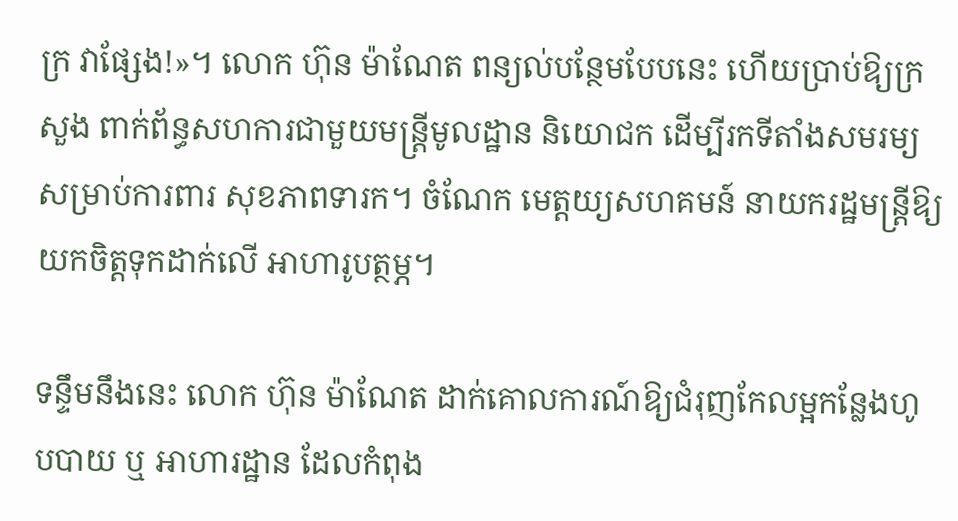ក្រ វាផ្សែង!»។ លោក ហ៊ុន ម៉ាណែត ពន្យល់បន្ថែមបែបនេះ ហើយប្រាប់ឱ្យក្រសួង ពាក់ព័ន្ធសហការជាមួយមន្ត្រីមូលដ្ឋាន និយោជក ដើម្បីរកទីតាំងសមរម្យ សម្រាប់ការពារ សុខភាពទារក។ ចំណែក មេត្តយ្យសហគមន៍ នាយករដ្ឋមន្ត្រីឱ្យយកចិត្តទុកដាក់លើ អាហារូបត្ថម្ភ។

ទន្ទឹមនឹងនេះ លោក ហ៊ុន ម៉ាណែត ដាក់គោលការណ៍ឱ្យជំរុញកែលម្អកន្លែងហូបបាយ ឬ អាហារដ្ឋាន ដែលកំពុង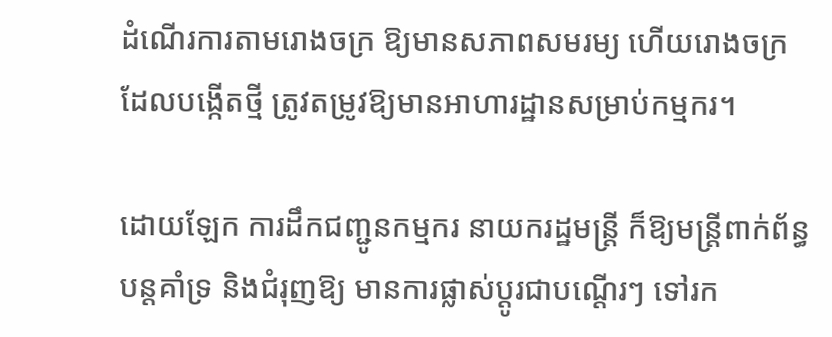ដំណើរការតាមរោងចក្រ ឱ្យមានសភាពសមរម្យ ហើយរោងចក្រ ដែលបង្កើតថ្មី ត្រូវតម្រូវឱ្យមានអាហារដ្ឋានសម្រាប់កម្មករ។

ដោយឡែក ការដឹកជញ្ជូនកម្មករ នាយករដ្ឋមន្ត្រី ក៏ឱ្យមន្ត្រីពាក់ព័ន្ធបន្តគាំទ្រ និងជំរុញឱ្យ មានការផ្លាស់ប្ដូរជាបណ្ដើរៗ ទៅរក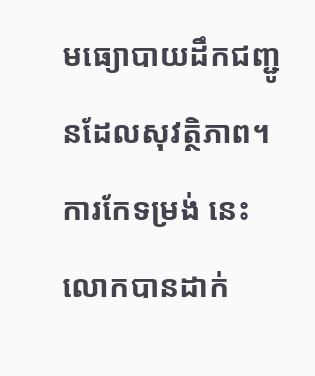មធ្យោបាយដឹកជញ្ជូនដែលសុវត្ថិភាព។ ការកែទម្រង់ នេះ លោកបានដាក់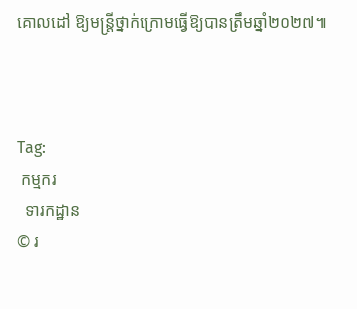គោលដៅ ឱ្យមន្ត្រីថ្នាក់ក្រោមធ្វើឱ្យបានត្រឹមឆ្នាំ២០២៧៕



Tag:
 កម្មករ
  ទារកដ្ឋាន
© រ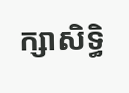ក្សាសិទ្ធិ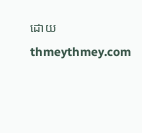ដោយ thmeythmey.com